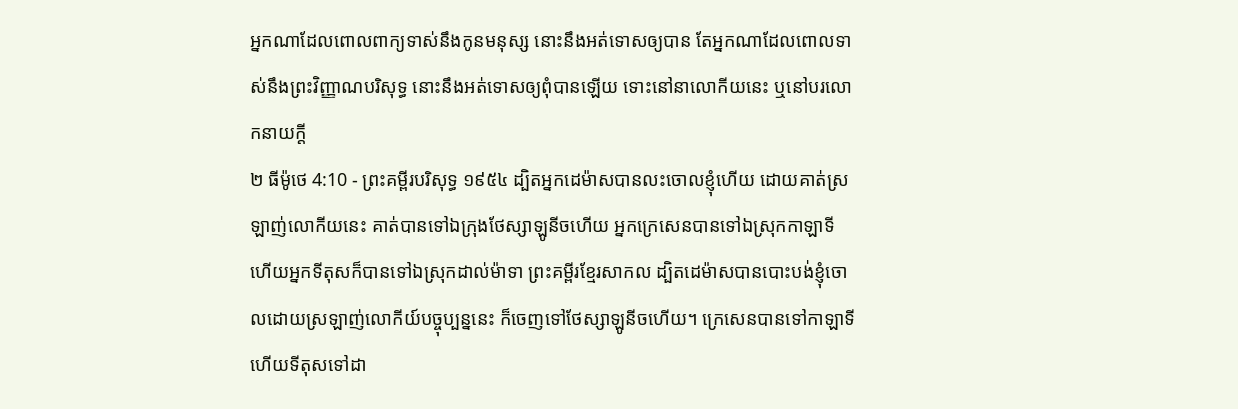អ្នកណាដែលពោលពាក្យទាស់នឹងកូនមនុស្ស នោះនឹងអត់ទោសឲ្យបាន តែអ្នកណាដែលពោលទាស់នឹងព្រះវិញ្ញាណបរិសុទ្ធ នោះនឹងអត់ទោសឲ្យពុំបានឡើយ ទោះនៅនាលោកីយនេះ ឬនៅបរលោកនាយក្តី
២ ធីម៉ូថេ 4:10 - ព្រះគម្ពីរបរិសុទ្ធ ១៩៥៤ ដ្បិតអ្នកដេម៉ាសបានលះចោលខ្ញុំហើយ ដោយគាត់ស្រឡាញ់លោកីយនេះ គាត់បានទៅឯក្រុងថែស្សាឡូនីចហើយ អ្នកក្រេសេនបានទៅឯស្រុកកាឡាទី ហើយអ្នកទីតុសក៏បានទៅឯស្រុកដាល់ម៉ាទា ព្រះគម្ពីរខ្មែរសាកល ដ្បិតដេម៉ាសបានបោះបង់ខ្ញុំចោលដោយស្រឡាញ់លោកីយ៍បច្ចុប្បន្ននេះ ក៏ចេញទៅថែស្សាឡូនីចហើយ។ ក្រេសេនបានទៅកាឡាទី ហើយទីតុសទៅដា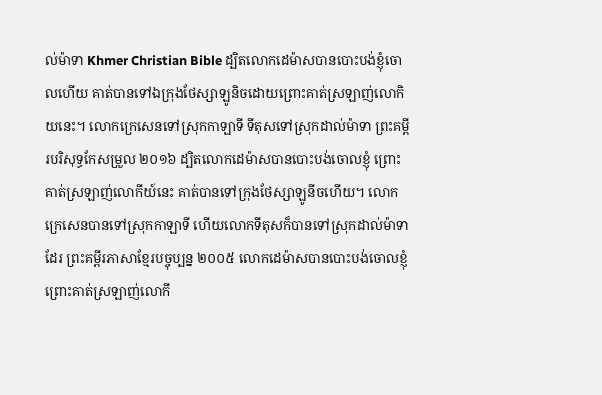ល់ម៉ាទា Khmer Christian Bible ដ្បិតលោកដេម៉ាសបានបោះបង់ខ្ញុំចោលហើយ គាត់បានទៅឯក្រុងថែស្សាឡូនិចដោយព្រោះគាត់ស្រឡាញ់លោកិយនេះ។ លោកក្រេសេនទៅស្រុកកាឡាទី ទីតុសទៅស្រុកដាល់ម៉ាទា ព្រះគម្ពីរបរិសុទ្ធកែសម្រួល ២០១៦ ដ្បិតលោកដេម៉ាសបានបោះបង់ចោលខ្ញុំ ព្រោះគាត់ស្រឡាញ់លោកីយ៍នេះ គាត់បានទៅក្រុងថែស្សាឡូនីចហើយ។ លោកក្រេសេនបានទៅស្រុកកាឡាទី ហើយលោកទីតុសក៏បានទៅស្រុកដាល់ម៉ាទាដែរ ព្រះគម្ពីរភាសាខ្មែរបច្ចុប្បន្ន ២០០៥ លោកដេម៉ាសបានបោះបង់ចោលខ្ញុំ ព្រោះគាត់ស្រឡាញ់លោកី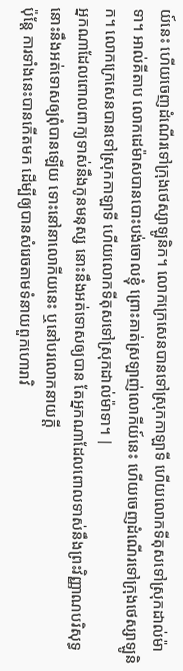យ៍នេះ ហើយចេញដំណើរទៅក្រុងថេស្សាឡូនិក។ លោកក្រេសេនបានទៅស្រុកកាឡាទី ហើយលោកទីតុសទៅស្រុកដាល់ម៉ាទា។ អាល់គីតាប លោកដេម៉ាសបានបោះបង់ចោលខ្ញុំ ព្រោះគាត់ស្រឡាញ់លោកីយ៍នេះ ហើយចេញដំណើរទៅក្រុងថេស្សាឡូនិក។ លោកក្រេសេនបានទៅស្រុកកាឡាទី ហើយលោកទីតុសទៅស្រុកដាល់ម៉ាទា។ |
អ្នកណាដែលពោលពាក្យទាស់នឹងកូនមនុស្ស នោះនឹងអត់ទោសឲ្យបាន តែអ្នកណាដែលពោលទាស់នឹងព្រះវិញ្ញាណបរិសុទ្ធ នោះនឹងអត់ទោសឲ្យពុំបានឡើយ ទោះនៅនាលោកីយនេះ ឬនៅបរលោកនាយក្តី
ប៉ុន្តែ ការទាំងនេះបានកើតមក ដើម្បីឲ្យបានសំរេចតាមទំនាយពួកហោរាវិ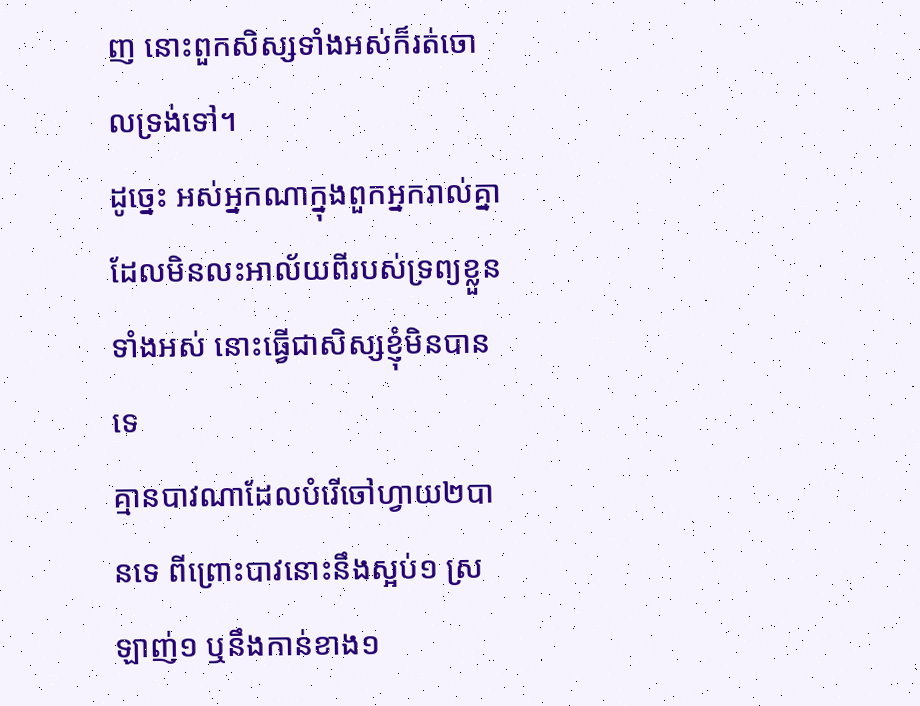ញ នោះពួកសិស្សទាំងអស់ក៏រត់ចោលទ្រង់ទៅ។
ដូច្នេះ អស់អ្នកណាក្នុងពួកអ្នករាល់គ្នា ដែលមិនលះអាល័យពីរបស់ទ្រព្យខ្លួនទាំងអស់ នោះធ្វើជាសិស្សខ្ញុំមិនបានទេ
គ្មានបាវណាដែលបំរើចៅហ្វាយ២បានទេ ពីព្រោះបាវនោះនឹងស្អប់១ ស្រឡាញ់១ ឬនឹងកាន់ខាង១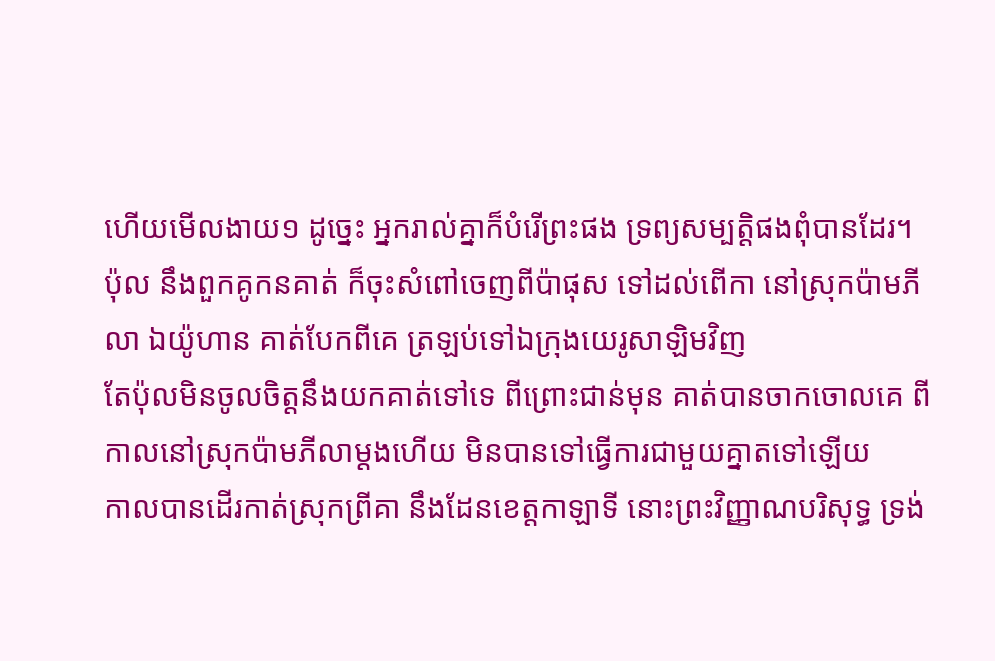ហើយមើលងាយ១ ដូច្នេះ អ្នករាល់គ្នាក៏បំរើព្រះផង ទ្រព្យសម្បត្តិផងពុំបានដែរ។
ប៉ុល នឹងពួកគូកនគាត់ ក៏ចុះសំពៅចេញពីប៉ាផុស ទៅដល់ពើកា នៅស្រុកប៉ាមភីលា ឯយ៉ូហាន គាត់បែកពីគេ ត្រឡប់ទៅឯក្រុងយេរូសាឡិមវិញ
តែប៉ុលមិនចូលចិត្តនឹងយកគាត់ទៅទេ ពីព្រោះជាន់មុន គាត់បានចាកចោលគេ ពីកាលនៅស្រុកប៉ាមភីលាម្តងហើយ មិនបានទៅធ្វើការជាមួយគ្នាតទៅឡើយ
កាលបានដើរកាត់ស្រុកព្រីគា នឹងដែនខេត្តកាឡាទី នោះព្រះវិញ្ញាណបរិសុទ្ធ ទ្រង់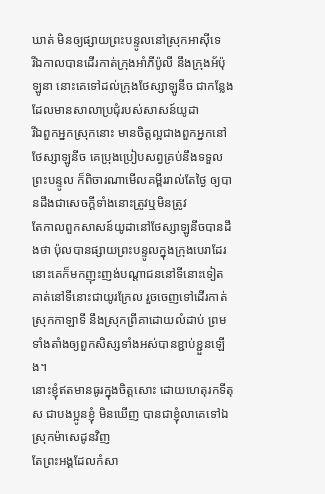ឃាត់ មិនឲ្យផ្សាយព្រះបន្ទូលនៅស្រុកអាស៊ីទេ
រីឯកាលបានដើរកាត់ក្រុងអាំភីប៉ូលី នឹងក្រុងអ័ប៉ុឡូនា នោះគេទៅដល់ក្រុងថែស្សាឡូនីច ជាកន្លែងដែលមានសាលាប្រជុំរបស់សាសន៍យូដា
រីឯពួកអ្នកស្រុកនោះ មានចិត្តល្អជាងពួកអ្នកនៅថែស្សាឡូនីច គេប្រុងប្រៀបសព្វគ្រប់នឹងទទួលព្រះបន្ទូល ក៏ពិចារណាមើលគម្ពីររាល់តែថ្ងៃ ឲ្យបានដឹងជាសេចក្ដីទាំងនោះត្រូវឬមិនត្រូវ
តែកាលពួកសាសន៍យូដានៅថែស្សាឡូនីចបានដឹងថា ប៉ុលបានផ្សាយព្រះបន្ទូលក្នុងក្រុងបេរាដែរ នោះគេក៏មកញុះញង់បណ្តាជននៅទីនោះទៀត
គាត់នៅទីនោះជាយូរក្រែល រួចចេញទៅដើរកាត់ស្រុកកាឡាទី នឹងស្រុកព្រីគាដោយលំដាប់ ព្រមទាំងតាំងឲ្យពួកសិស្សទាំងអស់បានខ្ជាប់ខ្ជួនឡើង។
នោះខ្ញុំឥតមានធូរក្នុងចិត្តសោះ ដោយហេតុរកទីតុស ជាបងប្អូនខ្ញុំ មិនឃើញ បានជាខ្ញុំលាគេទៅឯស្រុកម៉ាសេដូនវិញ
តែព្រះអង្គដែលកំសា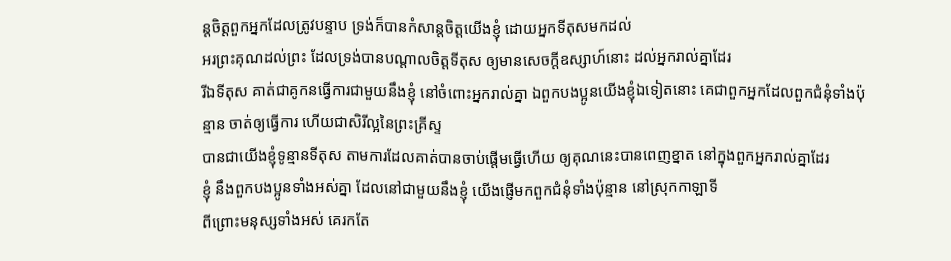ន្តចិត្តពួកអ្នកដែលត្រូវបន្ទាប ទ្រង់ក៏បានកំសាន្តចិត្តយើងខ្ញុំ ដោយអ្នកទីតុសមកដល់
អរព្រះគុណដល់ព្រះ ដែលទ្រង់បានបណ្តាលចិត្តទីតុស ឲ្យមានសេចក្ដីឧស្សាហ៍នោះ ដល់អ្នករាល់គ្នាដែរ
រីឯទីតុស គាត់ជាគូកនធ្វើការជាមួយនឹងខ្ញុំ នៅចំពោះអ្នករាល់គ្នា ឯពួកបងប្អូនយើងខ្ញុំឯទៀតនោះ គេជាពួកអ្នកដែលពួកជំនុំទាំងប៉ុន្មាន ចាត់ឲ្យធ្វើការ ហើយជាសិរីល្អនៃព្រះគ្រីស្ទ
បានជាយើងខ្ញុំទូន្មានទីតុស តាមការដែលគាត់បានចាប់ផ្តើមធ្វើហើយ ឲ្យគុណនេះបានពេញខ្នាត នៅក្នុងពួកអ្នករាល់គ្នាដែរ
ខ្ញុំ នឹងពួកបងប្អូនទាំងអស់គ្នា ដែលនៅជាមួយនឹងខ្ញុំ យើងផ្ញើមកពួកជំនុំទាំងប៉ុន្មាន នៅស្រុកកាឡាទី
ពីព្រោះមនុស្សទាំងអស់ គេរកតែ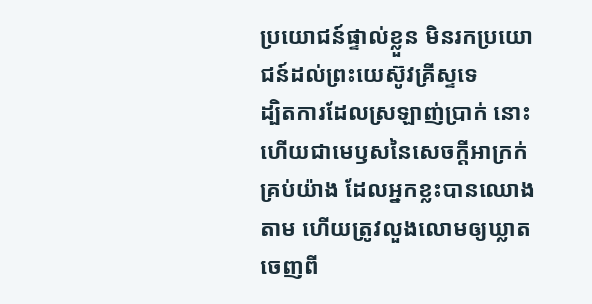ប្រយោជន៍ផ្ទាល់ខ្លួន មិនរកប្រយោជន៍ដល់ព្រះយេស៊ូវគ្រីស្ទទេ
ដ្បិតការដែលស្រឡាញ់ប្រាក់ នោះហើយជាមេឫសនៃសេចក្ដីអាក្រក់គ្រប់យ៉ាង ដែលអ្នកខ្លះបានឈោងតាម ហើយត្រូវលួងលោមឲ្យឃ្លាតចេញពី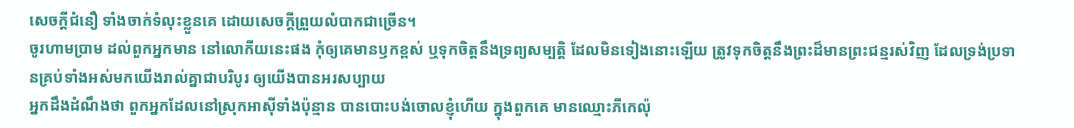សេចក្ដីជំនឿ ទាំងចាក់ទំលុះខ្លួនគេ ដោយសេចក្ដីព្រួយលំបាកជាច្រើន។
ចូរហាមប្រាម ដល់ពួកអ្នកមាន នៅលោកីយនេះផង កុំឲ្យគេមានឫកខ្ពស់ ឬទុកចិត្តនឹងទ្រព្យសម្បត្តិ ដែលមិនទៀងនោះឡើយ ត្រូវទុកចិត្តនឹងព្រះដ៏មានព្រះជន្មរស់វិញ ដែលទ្រង់ប្រទានគ្រប់ទាំងអស់មកយើងរាល់គ្នាជាបរិបូរ ឲ្យយើងបានអរសប្បាយ
អ្នកដឹងដំណឹងថា ពួកអ្នកដែលនៅស្រុកអាស៊ីទាំងប៉ុន្មាន បានបោះបង់ចោលខ្ញុំហើយ ក្នុងពួកគេ មានឈ្មោះភីកេល៉ុ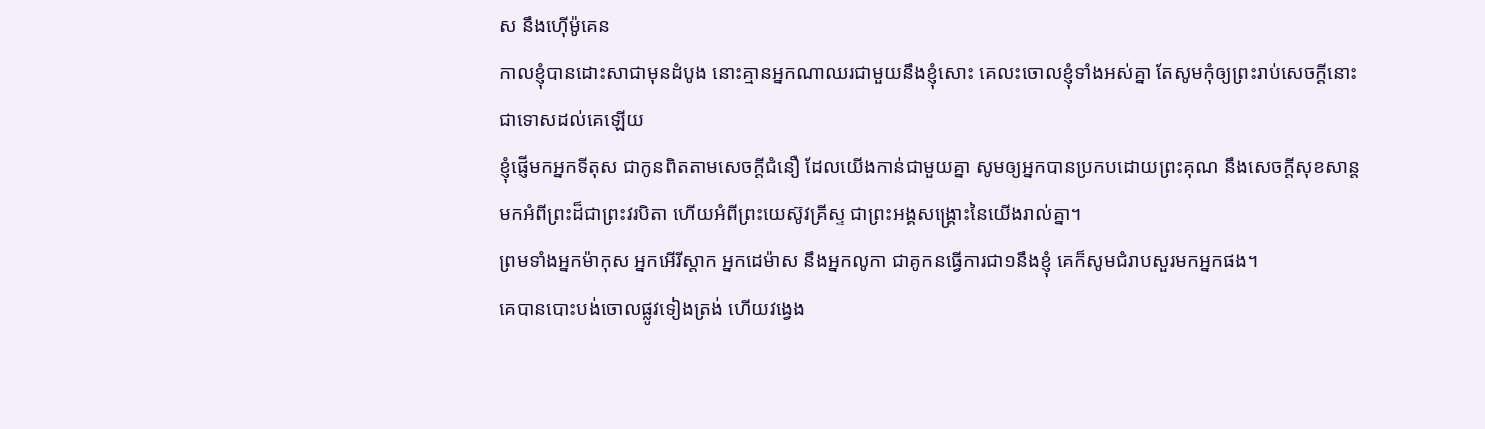ស នឹងហ៊ើម៉ូគេន
កាលខ្ញុំបានដោះសាជាមុនដំបូង នោះគ្មានអ្នកណាឈរជាមួយនឹងខ្ញុំសោះ គេលះចោលខ្ញុំទាំងអស់គ្នា តែសូមកុំឲ្យព្រះរាប់សេចក្ដីនោះ ជាទោសដល់គេឡើយ
ខ្ញុំផ្ញើមកអ្នកទីតុស ជាកូនពិតតាមសេចក្ដីជំនឿ ដែលយើងកាន់ជាមួយគ្នា សូមឲ្យអ្នកបានប្រកបដោយព្រះគុណ នឹងសេចក្ដីសុខសាន្ត មកអំពីព្រះដ៏ជាព្រះវរបិតា ហើយអំពីព្រះយេស៊ូវគ្រីស្ទ ជាព្រះអង្គសង្គ្រោះនៃយើងរាល់គ្នា។
ព្រមទាំងអ្នកម៉ាកុស អ្នកអើរីស្តាក អ្នកដេម៉ាស នឹងអ្នកលូកា ជាគូកនធ្វើការជា១នឹងខ្ញុំ គេក៏សូមជំរាបសួរមកអ្នកផង។
គេបានបោះបង់ចោលផ្លូវទៀងត្រង់ ហើយវង្វេង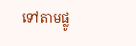ទៅតាមផ្លូ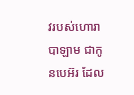វរបស់ហោរាបាឡាម ជាកូនបេអ៊រ ដែល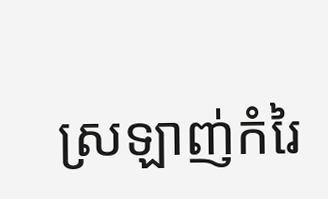ស្រឡាញ់កំរៃ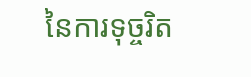នៃការទុច្ចរិត